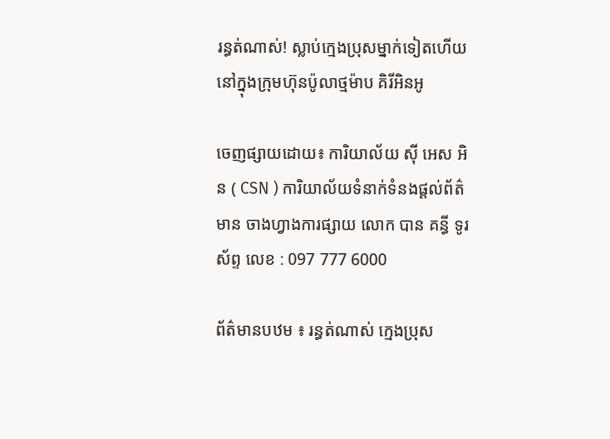រន្ធត់ណាស់! ស្លាប់ក្មេងប្រុសម្នាក់ទៀតហើយ នៅក្នុងក្រុមហ៊ុនប៉ូលាថ្មម៉ាប គិរីអិនអូ

ចេញផ្សាយដោយ៖ ការិយាល័យ ស៊ី អេស អិន ( CSN ) ការិយាល័យទំនាក់ទំនងផ្ដល់ព័ត៌មាន ចាងហ្វាងការផ្សាយ លោក បាន គន្ធី ទូរស័ព្ទ លេខ : 097 777 6000

ព័ត៌មានបឋម ៖ រន្ធត់ណាស់ ក្មេងប្រុស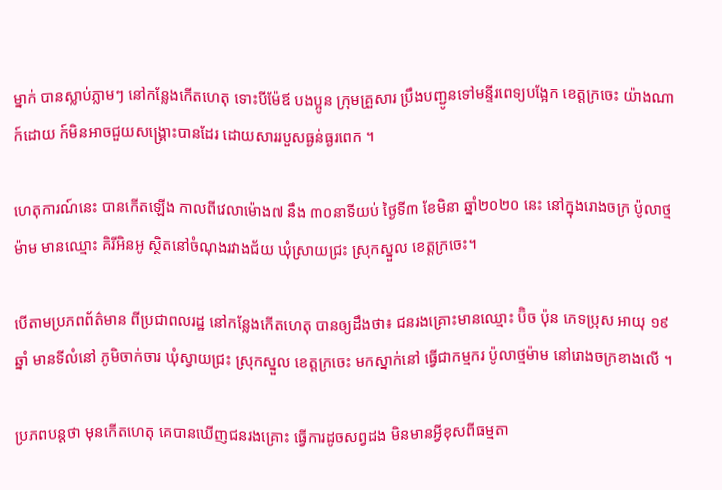ម្នាក់ បានស្លាប់ភ្លាមៗ នៅកន្លែងកើតហេតុ ទោះបីម៉ែឪ បងប្អូន ក្រុមគ្រួសារ ប្រឹងបញ្ជូនទៅមន្ទីរពេទ្យបង្អែក ខេត្តក្រចេះ យ៉ាងណាក៍ដោយ ក៍មិនអាចជួយសង្គ្រោះបានដែរ ដោយសាររបួសធ្ងន់ធ្ងរពេក ។

ហេតុការណ៍នេះ បានកើតឡើង កាលពីវេលាម៉ោង៧ នឹង ៣០នាទីយប់ ថ្ងៃទី៣ ខែមិនា ឆ្នាំ២០២០ នេះ នៅក្នុងរោងចក្រ ប៉ូលាថ្មម៉ាម មានឈ្មោះ គិរីអិនអូ ស្ថិតនៅចំណុងរវាងជ័យ ឃុំស្រាយជ្រះ ស្រុកស្នួល ខេត្តក្រចេះ។

បើតាមប្រភពព័ត៌មាន ពីប្រជាពលរដ្ឋ នៅកន្លែងកើតហេតុ បានឲ្យដឹងថា៖ ជនរងគ្រោះមានឈ្មោះ ប៊ិច ប៉ុន ភេទប្រុស អាយុ ១៩ឆ្នាំ មានទីលំនៅ ភូមិចាក់ចារ ឃុំស្វាយជ្រះ ស្រុកស្នួល ខេត្តក្រចេះ មកស្នាក់នៅ ធ្វើជាកម្មករ ប៉ូលាថ្មម៉ាម នៅរោងចក្រខាងលើ ។

ប្រភពបន្តថា មុនកើតហេតុ គេបានឃើញជនរងគ្រោះ ធ្វើការដូចសព្វដង មិនមានអ្វីខុសពីធម្មតា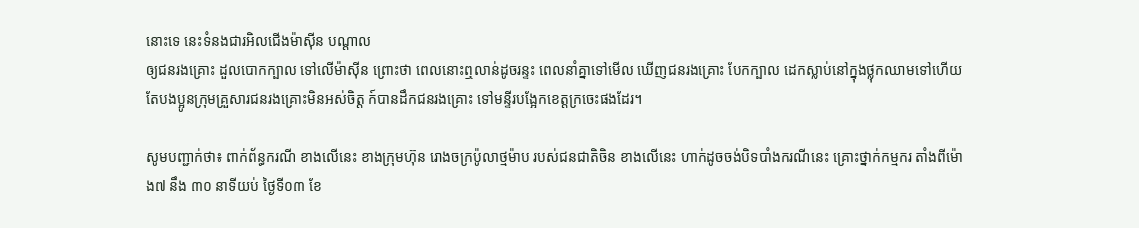នោះទេ នេះទំនងជារអិលជើងម៉ាស៊ីន បណ្ដាល
ឲ្យជនរងគ្រោះ ដួលបោកក្បាល ទៅលើម៉ាស៊ីន ព្រោះថា ពេលនោះឮលាន់ដូចរន្ទះ ពេលនាំគ្នាទៅមើល ឃើញជនរងគ្រោះ បែកក្បាល ដេកស្លាប់នៅក្នុងថ្លុកឈាមទៅហើយ តែបងប្អូនក្រុមគ្រួសារជនរងគ្រោះមិនអស់ចិត្ត ក៍បានដឹកជនរងគ្រោះ ទៅមន្ទីរបង្អែកខេត្តក្រចេះផងដែរ។

សូមបញ្ជាក់ថា៖ ពាក់ព័ន្ធករណី ខាងលើនេះ ខាងក្រុមហ៊ុន រោងចក្រប៉ូលាថ្មម៉ាប របស់ជនជាតិចិន ខាងលើនេះ ហាក់ដូចចង់បិទបាំងករណីនេះ គ្រោះថ្នាក់កម្មករ តាំងពីម៉ោង៧ នឹង ៣០ នាទីយប់ ថ្ងៃទី០៣ ខែ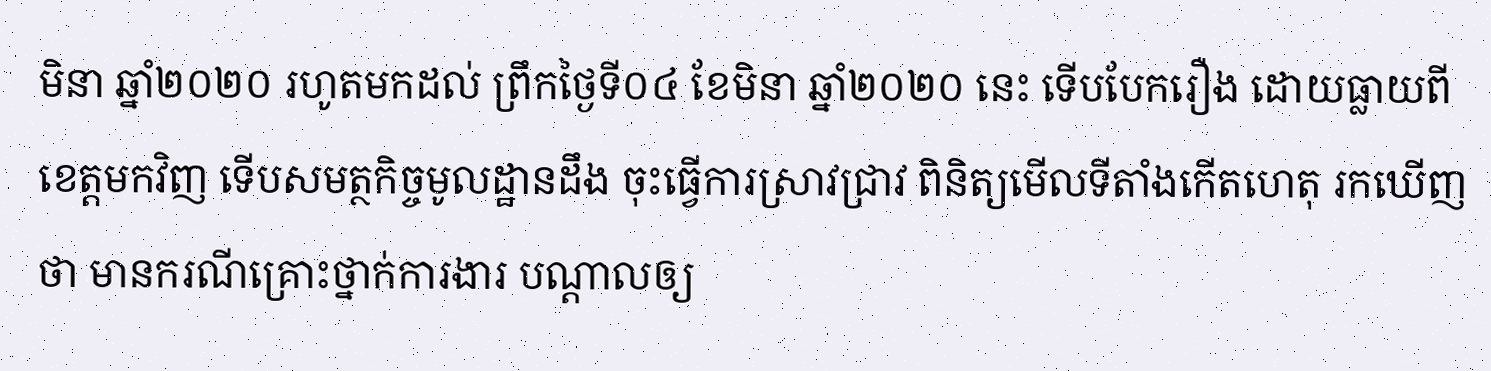មិនា ឆ្នាំ២០២០ រហូតមកដល់ ព្រឹកថ្ងៃទី០៤ ខែមិនា ឆ្នាំ២០២០ នេះ ទើបបែករឿង ដោយធ្លាយពីខេត្តមកវិញ ទើបសមត្ថកិច្ចមូលដ្ឋានដឹង ចុះធ្វើការស្រាវជ្រាវ ពិនិត្យមើលទីតាំងកើតហេតុ រកឃើញថា មានករណីគ្រោះថ្នាក់ការងារ បណ្ដាលឲ្យ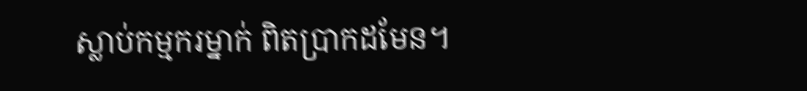ស្លាប់កម្មករម្នាក់ ពិតប្រាកដមែន។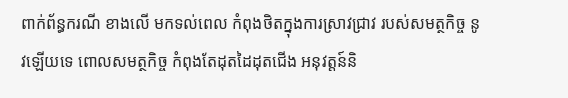ពាក់ព័ន្ធករណី ខាងលើ មកទល់ពេល កំពុងថិតក្នុងការស្រាវជ្រាវ របស់សមត្ថកិច្ច នូវឡើយទេ ពោលសមត្ថកិច្ច កំពុងតែដុតដៃដុតជើង អនុវត្តន៍និ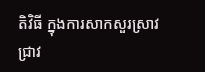តិវិធី ក្នុងការសាកសួរស្រាវជ្រាវ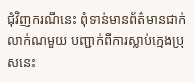ជុំវិញករណីនេះ ពុំទាន់មានព័ត៌មានជាក់លាក់ណមួយ បញ្ជាក់ពីការស្លាប់ក្មេងប្រុសនេះ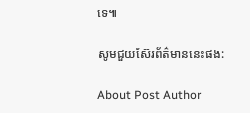ទេ៕

សូមជួយស៊ែរព័ត៌មាននេះផង:

About Post Author